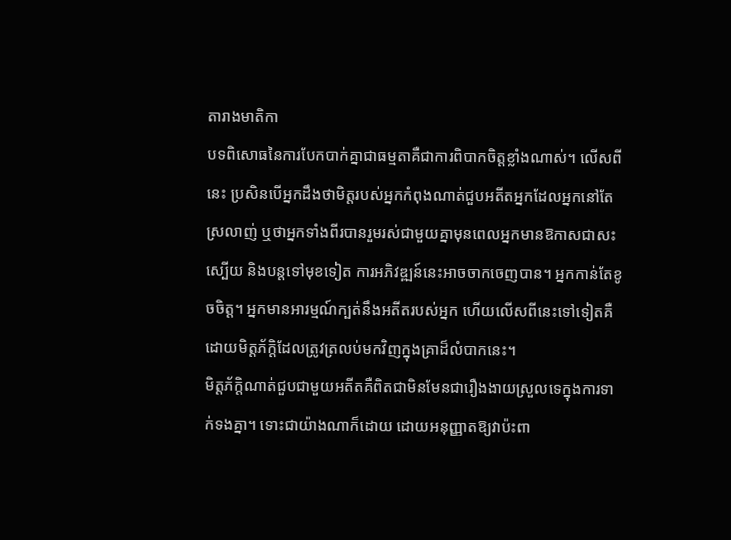តារាងមាតិកា
បទពិសោធនៃការបែកបាក់គ្នាជាធម្មតាគឺជាការពិបាកចិត្តខ្លាំងណាស់។ លើសពីនេះ ប្រសិនបើអ្នកដឹងថាមិត្តរបស់អ្នកកំពុងណាត់ជួបអតីតអ្នកដែលអ្នកនៅតែស្រលាញ់ ឬថាអ្នកទាំងពីរបានរួមរស់ជាមួយគ្នាមុនពេលអ្នកមានឱកាសជាសះស្បើយ និងបន្តទៅមុខទៀត ការអភិវឌ្ឍន៍នេះអាចចាកចេញបាន។ អ្នកកាន់តែខូចចិត្ត។ អ្នកមានអារម្មណ៍ក្បត់នឹងអតីតរបស់អ្នក ហើយលើសពីនេះទៅទៀតគឺដោយមិត្តភ័ក្តិដែលត្រូវត្រលប់មកវិញក្នុងគ្រាដ៏លំបាកនេះ។
មិត្តភ័ក្តិណាត់ជួបជាមួយអតីតគឺពិតជាមិនមែនជារឿងងាយស្រួលទេក្នុងការទាក់ទងគ្នា។ ទោះជាយ៉ាងណាក៏ដោយ ដោយអនុញ្ញាតឱ្យវាប៉ះពា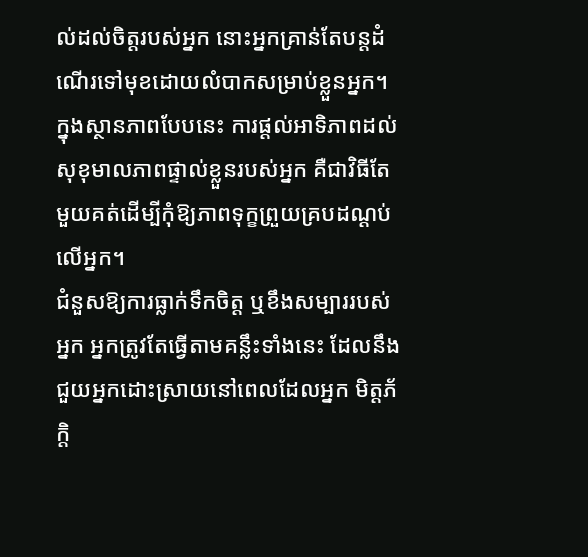ល់ដល់ចិត្តរបស់អ្នក នោះអ្នកគ្រាន់តែបន្តដំណើរទៅមុខដោយលំបាកសម្រាប់ខ្លួនអ្នក។ ក្នុងស្ថានភាពបែបនេះ ការផ្តល់អាទិភាពដល់សុខុមាលភាពផ្ទាល់ខ្លួនរបស់អ្នក គឺជាវិធីតែមួយគត់ដើម្បីកុំឱ្យភាពទុក្ខព្រួយគ្របដណ្ដប់លើអ្នក។
ជំនួសឱ្យការធ្លាក់ទឹកចិត្ត ឬខឹងសម្បាររបស់អ្នក អ្នកត្រូវតែធ្វើតាមគន្លឹះទាំងនេះ ដែលនឹងជួយអ្នកដោះស្រាយនៅពេលដែលអ្នក មិត្តភ័ក្តិ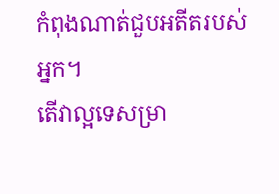កំពុងណាត់ជួបអតីតរបស់អ្នក។
តើវាល្អទេសម្រា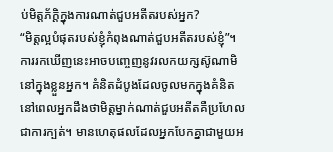ប់មិត្តភ័ក្តិក្នុងការណាត់ជួបអតីតរបស់អ្នក?
“មិត្តល្អបំផុតរបស់ខ្ញុំកំពុងណាត់ជួបអតីតរបស់ខ្ញុំ”។ ការរកឃើញនេះអាចបញ្ចេញនូវរលកយក្សស៊ូណាមិនៅក្នុងខ្លួនអ្នក។ គំនិតដំបូងដែលចូលមកក្នុងគំនិតនៅពេលអ្នកដឹងថាមិត្តម្នាក់ណាត់ជួបអតីតគឺប្រហែលជាការក្បត់។ មានហេតុផលដែលអ្នកបែកគ្នាជាមួយអ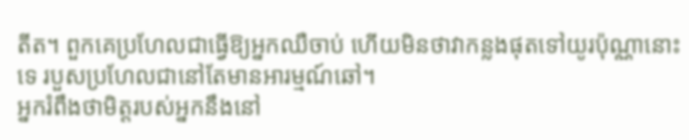តីត។ ពួកគេប្រហែលជាធ្វើឱ្យអ្នកឈឺចាប់ ហើយមិនថាវាកន្លងផុតទៅយូរប៉ុណ្ណានោះទេ របួសប្រហែលជានៅតែមានអារម្មណ៍ឆៅ។
អ្នករំពឹងថាមិត្តរបស់អ្នកនឹងនៅ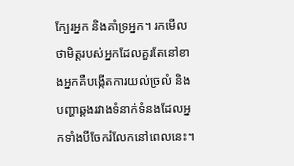ក្បែរអ្នក និងគាំទ្រអ្នក។ រកមើលថាមិត្តរបស់អ្នកដែលគួរតែនៅខាងអ្នកគឺបង្កើតការយល់ច្រលំ និងបញ្ហាឆ្គងរវាងទំនាក់ទំនងដែលអ្នកទាំងបីចែករំលែកនៅពេលនេះ។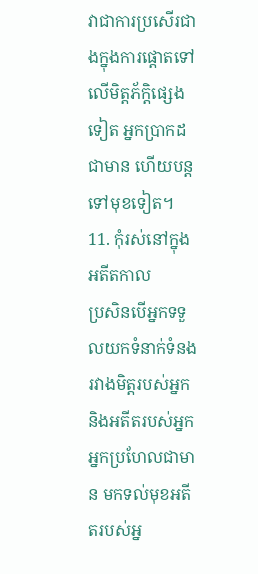វាជាការប្រសើរជាងក្នុងការផ្តោតទៅលើមិត្តភ័ក្តិផ្សេងទៀត អ្នកប្រាកដជាមាន ហើយបន្តទៅមុខទៀត។
11. កុំរស់នៅក្នុងអតីតកាល
ប្រសិនបើអ្នកទទួលយកទំនាក់ទំនងរវាងមិត្តរបស់អ្នក និងអតីតរបស់អ្នក អ្នកប្រហែលជាមាន មកទល់មុខអតីតរបស់អ្ន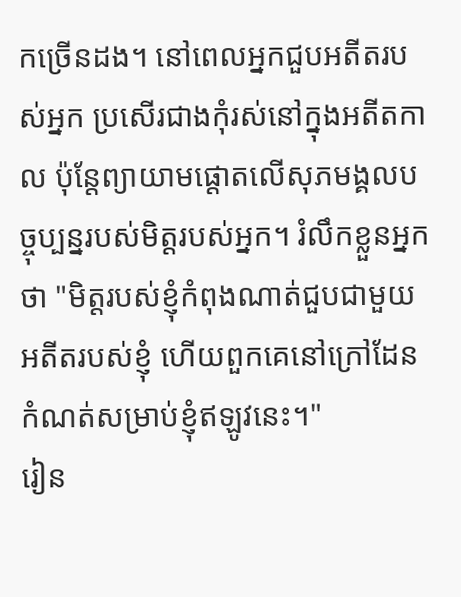កច្រើនដង។ នៅពេលអ្នកជួបអតីតរបស់អ្នក ប្រសើរជាងកុំរស់នៅក្នុងអតីតកាល ប៉ុន្តែព្យាយាមផ្តោតលើសុភមង្គលបច្ចុប្បន្នរបស់មិត្តរបស់អ្នក។ រំលឹកខ្លួនអ្នកថា "មិត្តរបស់ខ្ញុំកំពុងណាត់ជួបជាមួយអតីតរបស់ខ្ញុំ ហើយពួកគេនៅក្រៅដែនកំណត់សម្រាប់ខ្ញុំឥឡូវនេះ។"
រៀន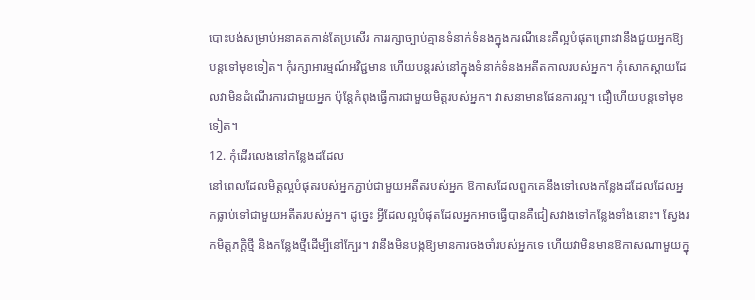បោះបង់សម្រាប់អនាគតកាន់តែប្រសើរ ការរក្សាច្បាប់គ្មានទំនាក់ទំនងក្នុងករណីនេះគឺល្អបំផុតព្រោះវានឹងជួយអ្នកឱ្យបន្តទៅមុខទៀត។ កុំរក្សាអារម្មណ៍អវិជ្ជមាន ហើយបន្តរស់នៅក្នុងទំនាក់ទំនងអតីតកាលរបស់អ្នក។ កុំសោកស្តាយដែលវាមិនដំណើរការជាមួយអ្នក ប៉ុន្តែកំពុងធ្វើការជាមួយមិត្តរបស់អ្នក។ វាសនាមានផែនការល្អ។ ជឿហើយបន្តទៅមុខទៀត។
12. កុំដើរលេងនៅកន្លែងដដែល
នៅពេលដែលមិត្តល្អបំផុតរបស់អ្នកភ្ជាប់ជាមួយអតីតរបស់អ្នក ឱកាសដែលពួកគេនឹងទៅលេងកន្លែងដដែលដែលអ្នកធ្លាប់ទៅជាមួយអតីតរបស់អ្នក។ ដូច្នេះ អ្វីដែលល្អបំផុតដែលអ្នកអាចធ្វើបានគឺជៀសវាងទៅកន្លែងទាំងនោះ។ ស្វែងរកមិត្តភក្តិថ្មី និងកន្លែងថ្មីដើម្បីនៅក្បែរ។ វានឹងមិនបង្កឱ្យមានការចងចាំរបស់អ្នកទេ ហើយវាមិនមានឱកាសណាមួយក្នុ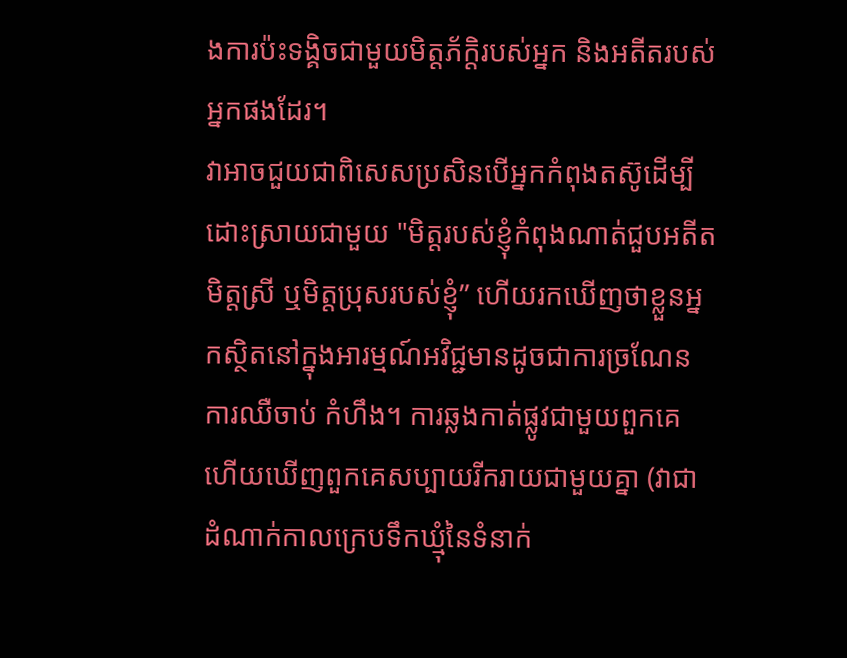ងការប៉ះទង្គិចជាមួយមិត្តភ័ក្តិរបស់អ្នក និងអតីតរបស់អ្នកផងដែរ។
វាអាចជួយជាពិសេសប្រសិនបើអ្នកកំពុងតស៊ូដើម្បីដោះស្រាយជាមួយ "មិត្តរបស់ខ្ញុំកំពុងណាត់ជួបអតីតមិត្តស្រី ឬមិត្តប្រុសរបស់ខ្ញុំ” ហើយរកឃើញថាខ្លួនអ្នកស្ថិតនៅក្នុងអារម្មណ៍អវិជ្ជមានដូចជាការច្រណែន ការឈឺចាប់ កំហឹង។ ការឆ្លងកាត់ផ្លូវជាមួយពួកគេ ហើយឃើញពួកគេសប្បាយរីករាយជាមួយគ្នា (វាជាដំណាក់កាលក្រេបទឹកឃ្មុំនៃទំនាក់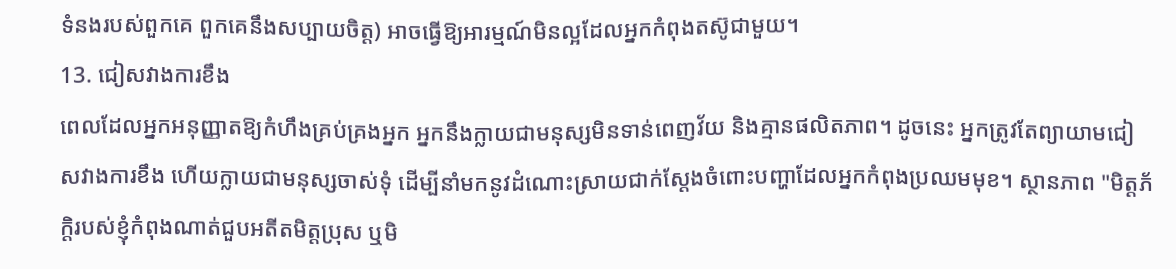ទំនងរបស់ពួកគេ ពួកគេនឹងសប្បាយចិត្ត) អាចធ្វើឱ្យអារម្មណ៍មិនល្អដែលអ្នកកំពុងតស៊ូជាមួយ។
13. ជៀសវាងការខឹង
ពេលដែលអ្នកអនុញ្ញាតឱ្យកំហឹងគ្រប់គ្រងអ្នក អ្នកនឹងក្លាយជាមនុស្សមិនទាន់ពេញវ័យ និងគ្មានផលិតភាព។ ដូចនេះ អ្នកត្រូវតែព្យាយាមជៀសវាងការខឹង ហើយក្លាយជាមនុស្សចាស់ទុំ ដើម្បីនាំមកនូវដំណោះស្រាយជាក់ស្តែងចំពោះបញ្ហាដែលអ្នកកំពុងប្រឈមមុខ។ ស្ថានភាព "មិត្តភ័ក្តិរបស់ខ្ញុំកំពុងណាត់ជួបអតីតមិត្តប្រុស ឬមិ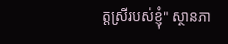ត្តស្រីរបស់ខ្ញុំ" ស្ថានភា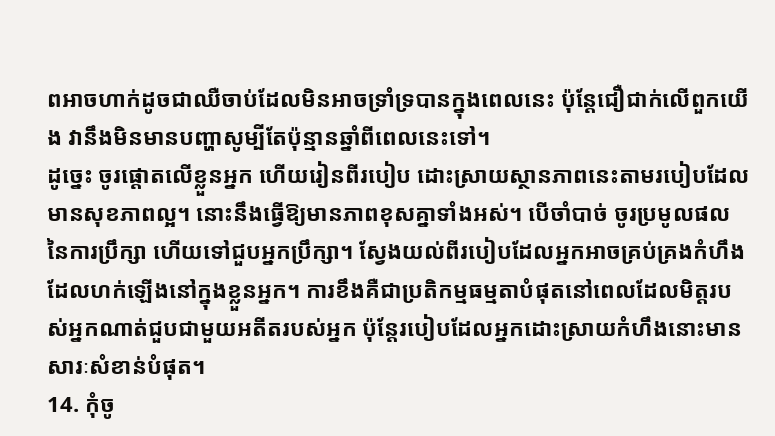ពអាចហាក់ដូចជាឈឺចាប់ដែលមិនអាចទ្រាំទ្របានក្នុងពេលនេះ ប៉ុន្តែជឿជាក់លើពួកយើង វានឹងមិនមានបញ្ហាសូម្បីតែប៉ុន្មានឆ្នាំពីពេលនេះទៅ។
ដូច្នេះ ចូរផ្តោតលើខ្លួនអ្នក ហើយរៀនពីរបៀប ដោះស្រាយស្ថានភាពនេះតាមរបៀបដែលមានសុខភាពល្អ។ នោះនឹងធ្វើឱ្យមានភាពខុសគ្នាទាំងអស់។ បើចាំបាច់ ចូរប្រមូលផលនៃការប្រឹក្សា ហើយទៅជួបអ្នកប្រឹក្សា។ ស្វែងយល់ពីរបៀបដែលអ្នកអាចគ្រប់គ្រងកំហឹងដែលហក់ឡើងនៅក្នុងខ្លួនអ្នក។ ការខឹងគឺជាប្រតិកម្មធម្មតាបំផុតនៅពេលដែលមិត្តរបស់អ្នកណាត់ជួបជាមួយអតីតរបស់អ្នក ប៉ុន្តែរបៀបដែលអ្នកដោះស្រាយកំហឹងនោះមានសារៈសំខាន់បំផុត។
14. កុំចូ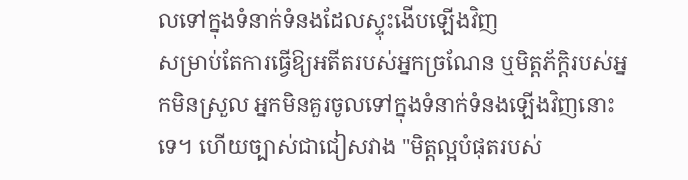លទៅក្នុងទំនាក់ទំនងដែលស្ទុះងើបឡើងវិញ
សម្រាប់តែការធ្វើឱ្យអតីតរបស់អ្នកច្រណែន ឬមិត្តភ័ក្តិរបស់អ្នកមិនស្រួល អ្នកមិនគួរចូលទៅក្នុងទំនាក់ទំនងឡើងវិញនោះទេ។ ហើយច្បាស់ជាជៀសវាង "មិត្តល្អបំផុតរបស់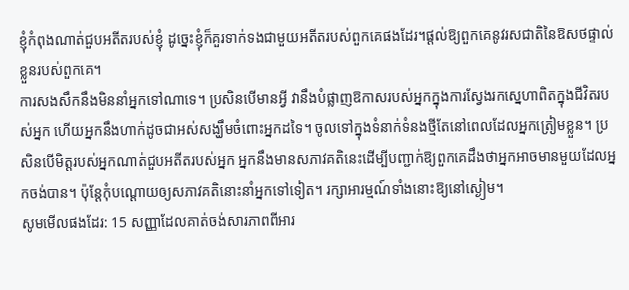ខ្ញុំកំពុងណាត់ជួបអតីតរបស់ខ្ញុំ ដូច្នេះខ្ញុំក៏គួរទាក់ទងជាមួយអតីតរបស់ពួកគេផងដែរ។ផ្តល់ឱ្យពួកគេនូវរសជាតិនៃឱសថផ្ទាល់ខ្លួនរបស់ពួកគេ។
ការសងសឹកនឹងមិននាំអ្នកទៅណាទេ។ ប្រសិនបើមានអ្វី វានឹងបំផ្លាញឱកាសរបស់អ្នកក្នុងការស្វែងរកស្នេហាពិតក្នុងជីវិតរបស់អ្នក ហើយអ្នកនឹងហាក់ដូចជាអស់សង្ឃឹមចំពោះអ្នកដទៃ។ ចូលទៅក្នុងទំនាក់ទំនងថ្មីតែនៅពេលដែលអ្នកត្រៀមខ្លួន។ ប្រសិនបើមិត្តរបស់អ្នកណាត់ជួបអតីតរបស់អ្នក អ្នកនឹងមានសភាវគតិនេះដើម្បីបញ្ជាក់ឱ្យពួកគេដឹងថាអ្នកអាចមានមួយដែលអ្នកចង់បាន។ ប៉ុន្តែកុំបណ្តោយឲ្យសភាវគតិនោះនាំអ្នកទៅទៀត។ រក្សាអារម្មណ៍ទាំងនោះឱ្យនៅស្ងៀម។
សូមមើលផងដែរ: 15 សញ្ញាដែលគាត់ចង់សារភាពពីអារ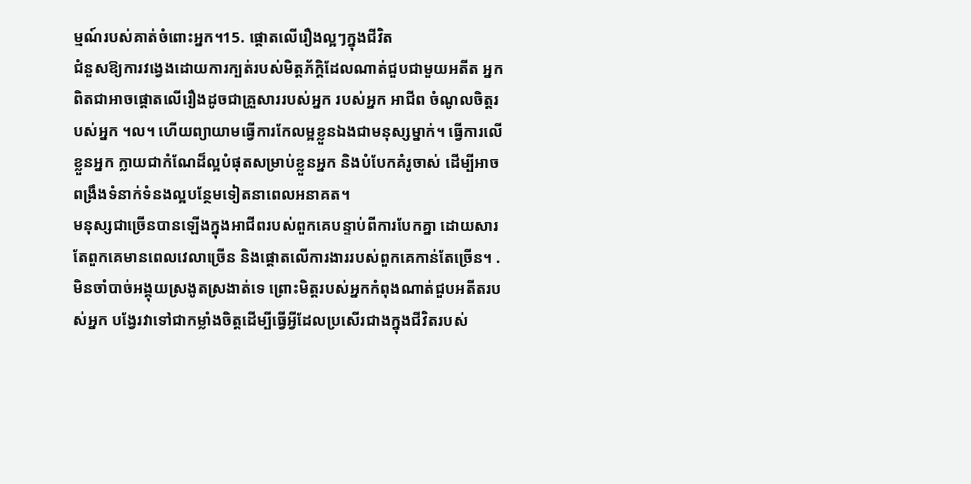ម្មណ៍របស់គាត់ចំពោះអ្នក។15. ផ្តោតលើរឿងល្អៗក្នុងជីវិត
ជំនួសឱ្យការវង្វេងដោយការក្បត់របស់មិត្តភ័ក្តិដែលណាត់ជួបជាមួយអតីត អ្នកពិតជាអាចផ្តោតលើរឿងដូចជាគ្រួសាររបស់អ្នក របស់អ្នក អាជីព ចំណូលចិត្តរបស់អ្នក ។ល។ ហើយព្យាយាមធ្វើការកែលម្អខ្លួនឯងជាមនុស្សម្នាក់។ ធ្វើការលើខ្លួនអ្នក ក្លាយជាកំណែដ៏ល្អបំផុតសម្រាប់ខ្លួនអ្នក និងបំបែកគំរូចាស់ ដើម្បីអាចពង្រឹងទំនាក់ទំនងល្អបន្ថែមទៀតនាពេលអនាគត។
មនុស្សជាច្រើនបានឡើងក្នុងអាជីពរបស់ពួកគេបន្ទាប់ពីការបែកគ្នា ដោយសារតែពួកគេមានពេលវេលាច្រើន និងផ្តោតលើការងាររបស់ពួកគេកាន់តែច្រើន។ . មិនចាំបាច់អង្គុយស្រងូតស្រងាត់ទេ ព្រោះមិត្តរបស់អ្នកកំពុងណាត់ជួបអតីតរបស់អ្នក បង្វែរវាទៅជាកម្លាំងចិត្តដើម្បីធ្វើអ្វីដែលប្រសើរជាងក្នុងជីវិតរបស់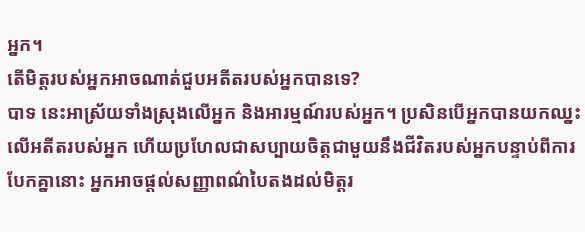អ្នក។
តើមិត្តរបស់អ្នកអាចណាត់ជួបអតីតរបស់អ្នកបានទេ?
បាទ នេះអាស្រ័យទាំងស្រុងលើអ្នក និងអារម្មណ៍របស់អ្នក។ ប្រសិនបើអ្នកបានយកឈ្នះលើអតីតរបស់អ្នក ហើយប្រហែលជាសប្បាយចិត្តជាមួយនឹងជីវិតរបស់អ្នកបន្ទាប់ពីការបែកគ្នានោះ អ្នកអាចផ្តល់សញ្ញាពណ៌បៃតងដល់មិត្តរ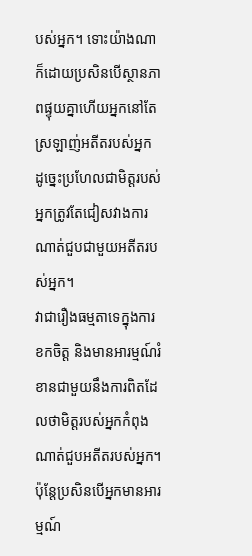បស់អ្នក។ ទោះយ៉ាងណាក៏ដោយប្រសិនបើស្ថានភាពផ្ទុយគ្នាហើយអ្នកនៅតែស្រឡាញ់អតីតរបស់អ្នក ដូច្នេះប្រហែលជាមិត្តរបស់អ្នកត្រូវតែជៀសវាងការណាត់ជួបជាមួយអតីតរបស់អ្នក។
វាជារឿងធម្មតាទេក្នុងការខកចិត្ត និងមានអារម្មណ៍រំខានជាមួយនឹងការពិតដែលថាមិត្តរបស់អ្នកកំពុងណាត់ជួបអតីតរបស់អ្នក។ ប៉ុន្តែប្រសិនបើអ្នកមានអារម្មណ៍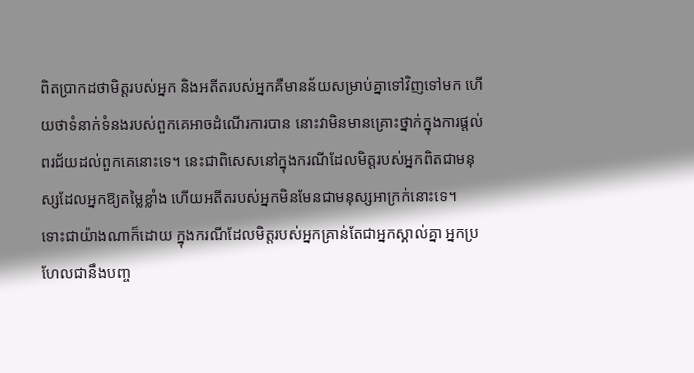ពិតប្រាកដថាមិត្តរបស់អ្នក និងអតីតរបស់អ្នកគឺមានន័យសម្រាប់គ្នាទៅវិញទៅមក ហើយថាទំនាក់ទំនងរបស់ពួកគេអាចដំណើរការបាន នោះវាមិនមានគ្រោះថ្នាក់ក្នុងការផ្តល់ពរជ័យដល់ពួកគេនោះទេ។ នេះជាពិសេសនៅក្នុងករណីដែលមិត្តរបស់អ្នកពិតជាមនុស្សដែលអ្នកឱ្យតម្លៃខ្លាំង ហើយអតីតរបស់អ្នកមិនមែនជាមនុស្សអាក្រក់នោះទេ។
ទោះជាយ៉ាងណាក៏ដោយ ក្នុងករណីដែលមិត្តរបស់អ្នកគ្រាន់តែជាអ្នកស្គាល់គ្នា អ្នកប្រហែលជានឹងបញ្ច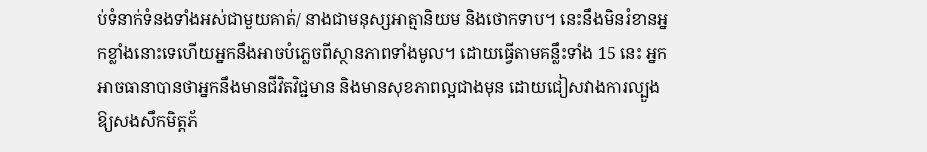ប់ទំនាក់ទំនងទាំងអស់ជាមួយគាត់/ នាងជាមនុស្សអាត្មានិយម និងថោកទាប។ នេះនឹងមិនរំខានអ្នកខ្លាំងនោះទេហើយអ្នកនឹងអាចបំភ្លេចពីស្ថានភាពទាំងមូល។ ដោយធ្វើតាមគន្លឹះទាំង 15 នេះ អ្នកអាចធានាបានថាអ្នកនឹងមានជីវិតវិជ្ជមាន និងមានសុខភាពល្អជាងមុន ដោយជៀសវាងការល្បួងឱ្យសងសឹកមិត្តភ័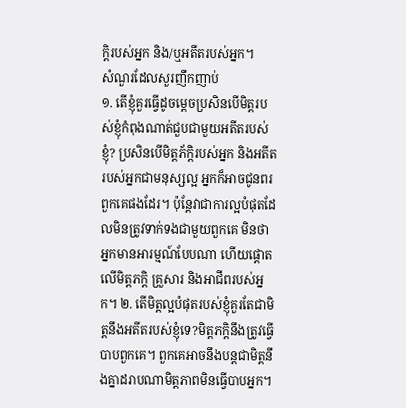ក្តិរបស់អ្នក និង/ឬអតីតរបស់អ្នក។
សំណួរដែលសួរញឹកញាប់
១. តើខ្ញុំគួរធ្វើដូចម្តេចប្រសិនបើមិត្តរបស់ខ្ញុំកំពុងណាត់ជួបជាមួយអតីតរបស់ខ្ញុំ? ប្រសិនបើមិត្តភ័ក្តិរបស់អ្នក និងអតីតរបស់អ្នកជាមនុស្សល្អ អ្នកក៏អាចជូនពរពួកគេផងដែរ។ ប៉ុន្តែវាជាការល្អបំផុតដែលមិនត្រូវទាក់ទងជាមួយពួកគេ មិនថាអ្នកមានអារម្មណ៍បែបណា ហើយផ្តោតលើមិត្តភក្តិ គ្រួសារ និងអាជីពរបស់អ្នក។ ២. តើមិត្តល្អបំផុតរបស់ខ្ញុំគួរតែជាមិត្តនឹងអតីតរបស់ខ្ញុំទេ?មិត្តភក្តិនឹងត្រូវធ្វើបាបពួកគេ។ ពួកគេអាចនឹងបន្តជាមិត្តនឹងគ្នាដរាបណាមិត្តភាពមិនធ្វើបាបអ្នក។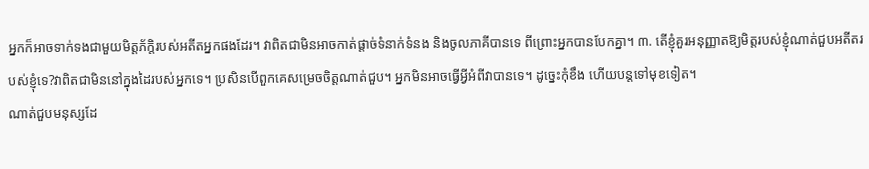អ្នកក៏អាចទាក់ទងជាមួយមិត្តភ័ក្តិរបស់អតីតអ្នកផងដែរ។ វាពិតជាមិនអាចកាត់ផ្តាច់ទំនាក់ទំនង និងចូលភាគីបានទេ ពីព្រោះអ្នកបានបែកគ្នា។ ៣. តើខ្ញុំគួរអនុញ្ញាតឱ្យមិត្តរបស់ខ្ញុំណាត់ជួបអតីតរបស់ខ្ញុំទេ?វាពិតជាមិននៅក្នុងដៃរបស់អ្នកទេ។ ប្រសិនបើពួកគេសម្រេចចិត្តណាត់ជួប។ អ្នកមិនអាចធ្វើអ្វីអំពីវាបានទេ។ ដូច្នេះកុំខឹង ហើយបន្តទៅមុខទៀត។
ណាត់ជួបមនុស្សដែ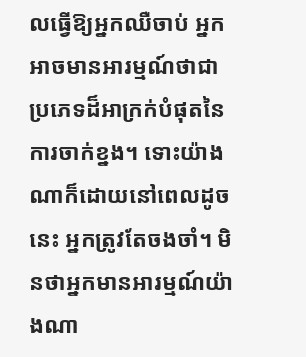លធ្វើឱ្យអ្នកឈឺចាប់ អ្នកអាចមានអារម្មណ៍ថាជាប្រភេទដ៏អាក្រក់បំផុតនៃការចាក់ខ្នង។ ទោះយ៉ាងណាក៏ដោយនៅពេលដូចនេះ អ្នកត្រូវតែចងចាំ។ មិនថាអ្នកមានអារម្មណ៍យ៉ាងណា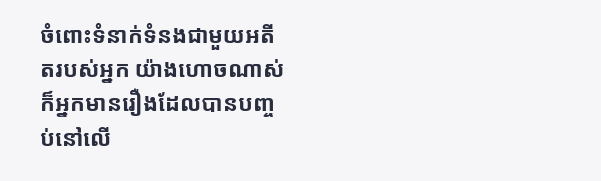ចំពោះទំនាក់ទំនងជាមួយអតីតរបស់អ្នក យ៉ាងហោចណាស់ក៏អ្នកមានរឿងដែលបានបញ្ចប់នៅលើ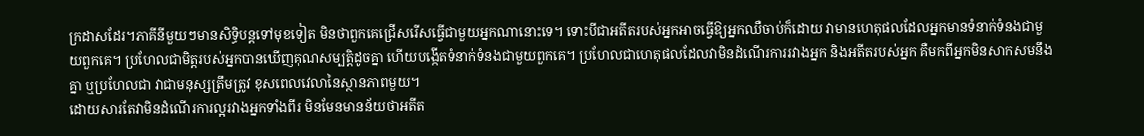ក្រដាសដែរ។ភាគីនីមួយៗមានសិទ្ធិបន្តទៅមុខទៀត មិនថាពួកគេជ្រើសរើសធ្វើជាមួយអ្នកណានោះទេ។ ទោះបីជាអតីតរបស់អ្នកអាចធ្វើឱ្យអ្នកឈឺចាប់ក៏ដោយ វាមានហេតុផលដែលអ្នកមានទំនាក់ទំនងជាមួយពួកគេ។ ប្រហែលជាមិត្តរបស់អ្នកបានឃើញគុណសម្បត្តិដូចគ្នា ហើយបង្កើតទំនាក់ទំនងជាមួយពួកគេ។ ប្រហែលជាហេតុផលដែលវាមិនដំណើរការរវាងអ្នក និងអតីតរបស់អ្នក គឺមកពីអ្នកមិនសាកសមនឹងគ្នា ឬប្រហែលជា វាជាមនុស្សត្រឹមត្រូវ ខុសពេលវេលានៃស្ថានភាពមួយ។
ដោយសារតែវាមិនដំណើរការល្អរវាងអ្នកទាំងពីរ មិនមែនមានន័យថាអតីត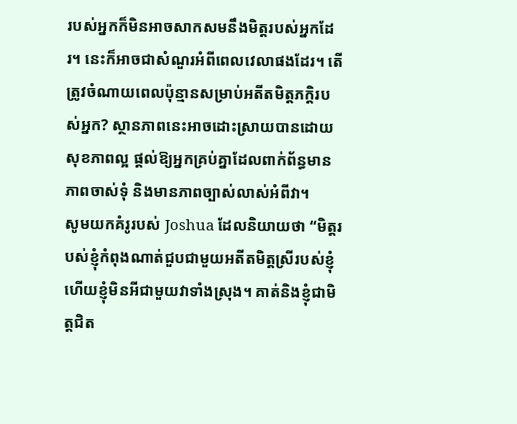របស់អ្នកក៏មិនអាចសាកសមនឹងមិត្តរបស់អ្នកដែរ។ នេះក៏អាចជាសំណួរអំពីពេលវេលាផងដែរ។ តើត្រូវចំណាយពេលប៉ុន្មានសម្រាប់អតីតមិត្តភក្តិរបស់អ្នក? ស្ថានភាពនេះអាចដោះស្រាយបានដោយសុខភាពល្អ ផ្តល់ឱ្យអ្នកគ្រប់គ្នាដែលពាក់ព័ន្ធមានភាពចាស់ទុំ និងមានភាពច្បាស់លាស់អំពីវា។
សូមយកគំរូរបស់ Joshua ដែលនិយាយថា “មិត្តរបស់ខ្ញុំកំពុងណាត់ជួបជាមួយអតីតមិត្តស្រីរបស់ខ្ញុំ ហើយខ្ញុំមិនអីជាមួយវាទាំងស្រុង។ គាត់និងខ្ញុំជាមិត្តជិត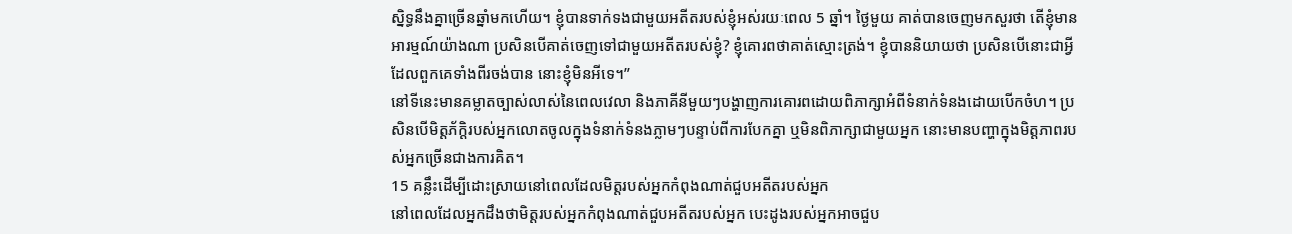ស្និទ្ធនឹងគ្នាច្រើនឆ្នាំមកហើយ។ ខ្ញុំបានទាក់ទងជាមួយអតីតរបស់ខ្ញុំអស់រយៈពេល 5 ឆ្នាំ។ ថ្ងៃមួយ គាត់បានចេញមកសួរថា តើខ្ញុំមានអារម្មណ៍យ៉ាងណា ប្រសិនបើគាត់ចេញទៅជាមួយអតីតរបស់ខ្ញុំ? ខ្ញុំគោរពថាគាត់ស្មោះត្រង់។ ខ្ញុំបាននិយាយថា ប្រសិនបើនោះជាអ្វីដែលពួកគេទាំងពីរចង់បាន នោះខ្ញុំមិនអីទេ។”
នៅទីនេះមានគម្លាតច្បាស់លាស់នៃពេលវេលា និងភាគីនីមួយៗបង្ហាញការគោរពដោយពិភាក្សាអំពីទំនាក់ទំនងដោយបើកចំហ។ ប្រសិនបើមិត្តភ័ក្តិរបស់អ្នកលោតចូលក្នុងទំនាក់ទំនងភ្លាមៗបន្ទាប់ពីការបែកគ្នា ឬមិនពិភាក្សាជាមួយអ្នក នោះមានបញ្ហាក្នុងមិត្តភាពរបស់អ្នកច្រើនជាងការគិត។
15 គន្លឹះដើម្បីដោះស្រាយនៅពេលដែលមិត្តរបស់អ្នកកំពុងណាត់ជួបអតីតរបស់អ្នក
នៅពេលដែលអ្នកដឹងថាមិត្តរបស់អ្នកកំពុងណាត់ជួបអតីតរបស់អ្នក បេះដូងរបស់អ្នកអាចជួប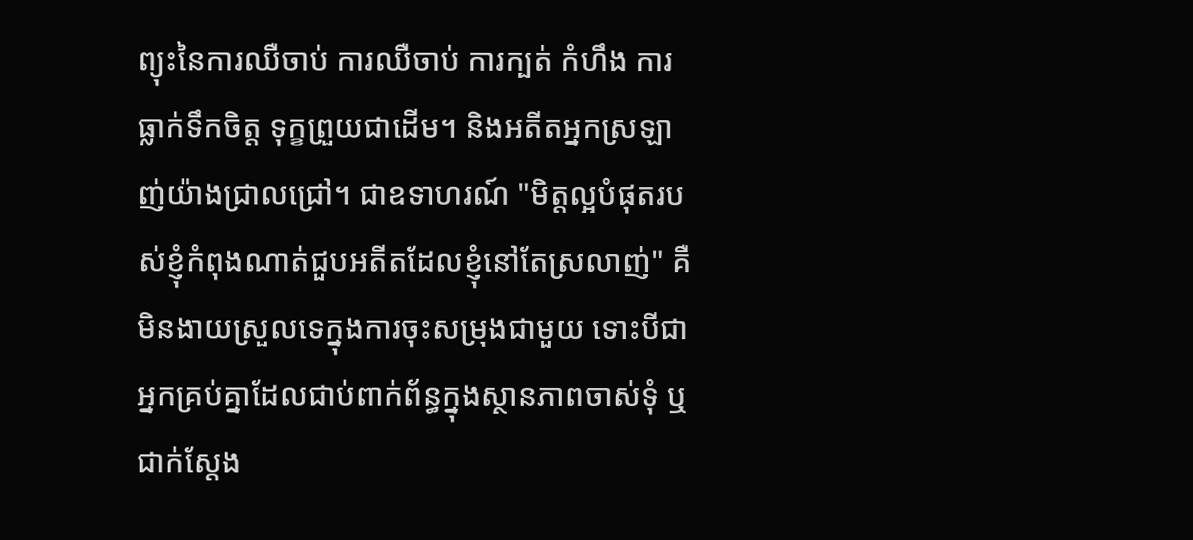ព្យុះនៃការឈឺចាប់ ការឈឺចាប់ ការក្បត់ កំហឹង ការធ្លាក់ទឹកចិត្ត ទុក្ខព្រួយជាដើម។ និងអតីតអ្នកស្រឡាញ់យ៉ាងជ្រាលជ្រៅ។ ជាឧទាហរណ៍ "មិត្តល្អបំផុតរបស់ខ្ញុំកំពុងណាត់ជួបអតីតដែលខ្ញុំនៅតែស្រលាញ់" គឺមិនងាយស្រួលទេក្នុងការចុះសម្រុងជាមួយ ទោះបីជាអ្នកគ្រប់គ្នាដែលជាប់ពាក់ព័ន្ធក្នុងស្ថានភាពចាស់ទុំ ឬជាក់ស្តែង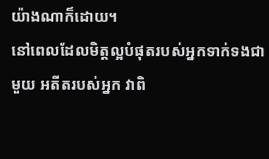យ៉ាងណាក៏ដោយ។
នៅពេលដែលមិត្តល្អបំផុតរបស់អ្នកទាក់ទងជាមួយ អតីតរបស់អ្នក វាពិ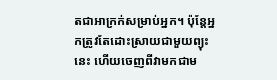តជាអាក្រក់សម្រាប់អ្នក។ ប៉ុន្តែអ្នកត្រូវតែដោះស្រាយជាមួយព្យុះនេះ ហើយចេញពីវាមកជាម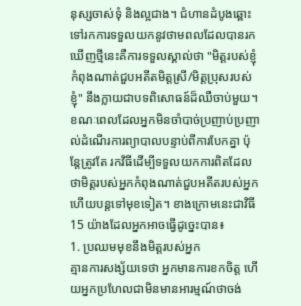នុស្សចាស់ទុំ និងល្អជាង។ ជំហានដំបូងឆ្ពោះទៅរកការទទួលយកនូវថាមពលដែលបានរកឃើញថ្មីនេះគឺការទទួលស្គាល់ថា "មិត្តរបស់ខ្ញុំកំពុងណាត់ជួបអតីតមិត្តស្រី/មិត្តប្រុសរបស់ខ្ញុំ" នឹងក្លាយជាបទពិសោធន៍ដ៏ឈឺចាប់មួយ។
ខណៈពេលដែលអ្នកមិនចាំបាច់ប្រញាប់ប្រញាល់ដំណើរការព្យាបាលបន្ទាប់ពីការបែកគ្នា ប៉ុន្តែត្រូវតែ រកវិធីដើម្បីទទួលយកការពិតដែលថាមិត្តរបស់អ្នកកំពុងណាត់ជួបអតីតរបស់អ្នកហើយបន្តទៅមុខទៀត។ ខាងក្រោមនេះជាវិធី 15 យ៉ាងដែលអ្នកអាចធ្វើដូច្នេះបាន៖
1. ប្រឈមមុខនឹងមិត្តរបស់អ្នក
គ្មានការសង្ស័យទេថា អ្នកមានការខកចិត្ត ហើយអ្នកប្រហែលជាមិនមានអារម្មណ៍ថាចង់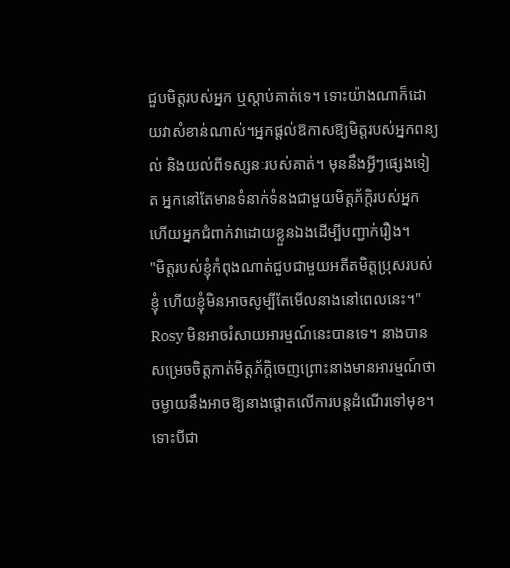ជួបមិត្តរបស់អ្នក ឬស្តាប់គាត់ទេ។ ទោះយ៉ាងណាក៏ដោយវាសំខាន់ណាស់។អ្នកផ្តល់ឱកាសឱ្យមិត្តរបស់អ្នកពន្យល់ និងយល់ពីទស្សនៈរបស់គាត់។ មុននឹងអ្វីៗផ្សេងទៀត អ្នកនៅតែមានទំនាក់ទំនងជាមួយមិត្តភ័ក្តិរបស់អ្នក ហើយអ្នកជំពាក់វាដោយខ្លួនឯងដើម្បីបញ្ជាក់រឿង។
"មិត្តរបស់ខ្ញុំកំពុងណាត់ជួបជាមួយអតីតមិត្តប្រុសរបស់ខ្ញុំ ហើយខ្ញុំមិនអាចសូម្បីតែមើលនាងនៅពេលនេះ។" Rosy មិនអាចរំសាយអារម្មណ៍នេះបានទេ។ នាងបានសម្រេចចិត្តកាត់មិត្តភ័ក្ដិចេញព្រោះនាងមានអារម្មណ៍ថាចម្ងាយនឹងអាចឱ្យនាងផ្តោតលើការបន្តដំណើរទៅមុខ។ ទោះបីជា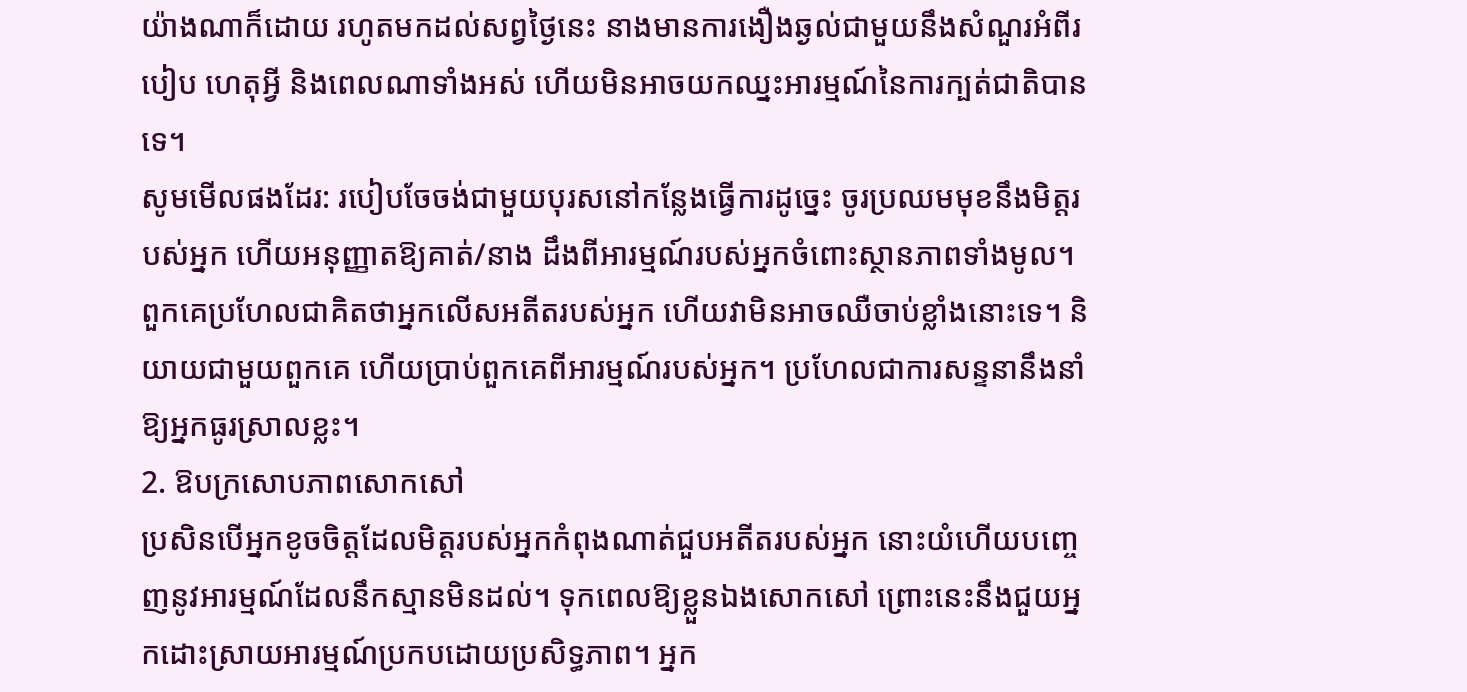យ៉ាងណាក៏ដោយ រហូតមកដល់សព្វថ្ងៃនេះ នាងមានការងឿងឆ្ងល់ជាមួយនឹងសំណួរអំពីរបៀប ហេតុអ្វី និងពេលណាទាំងអស់ ហើយមិនអាចយកឈ្នះអារម្មណ៍នៃការក្បត់ជាតិបានទេ។
សូមមើលផងដែរ: របៀបចែចង់ជាមួយបុរសនៅកន្លែងធ្វើការដូច្នេះ ចូរប្រឈមមុខនឹងមិត្តរបស់អ្នក ហើយអនុញ្ញាតឱ្យគាត់/នាង ដឹងពីអារម្មណ៍របស់អ្នកចំពោះស្ថានភាពទាំងមូល។ ពួកគេប្រហែលជាគិតថាអ្នកលើសអតីតរបស់អ្នក ហើយវាមិនអាចឈឺចាប់ខ្លាំងនោះទេ។ និយាយជាមួយពួកគេ ហើយប្រាប់ពួកគេពីអារម្មណ៍របស់អ្នក។ ប្រហែលជាការសន្ទនានឹងនាំឱ្យអ្នកធូរស្រាលខ្លះ។
2. ឱបក្រសោបភាពសោកសៅ
ប្រសិនបើអ្នកខូចចិត្តដែលមិត្តរបស់អ្នកកំពុងណាត់ជួបអតីតរបស់អ្នក នោះយំហើយបញ្ចេញនូវអារម្មណ៍ដែលនឹកស្មានមិនដល់។ ទុកពេលឱ្យខ្លួនឯងសោកសៅ ព្រោះនេះនឹងជួយអ្នកដោះស្រាយអារម្មណ៍ប្រកបដោយប្រសិទ្ធភាព។ អ្នក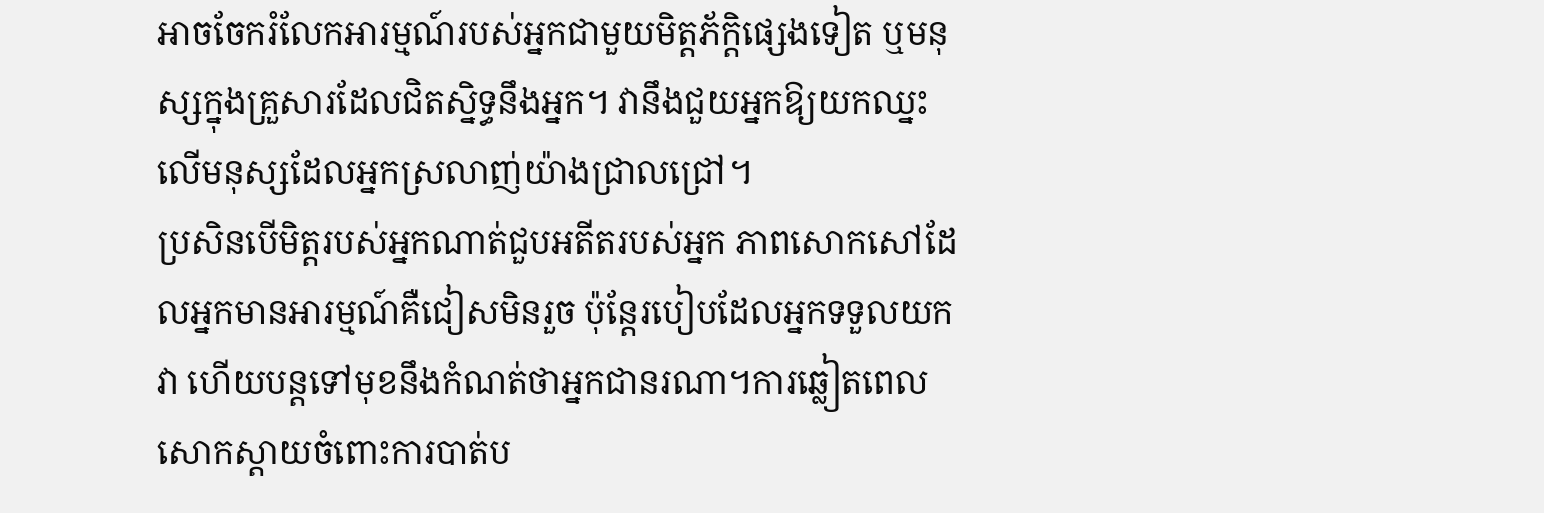អាចចែករំលែកអារម្មណ៍របស់អ្នកជាមួយមិត្តភ័ក្តិផ្សេងទៀត ឬមនុស្សក្នុងគ្រួសារដែលជិតស្និទ្ធនឹងអ្នក។ វានឹងជួយអ្នកឱ្យយកឈ្នះលើមនុស្សដែលអ្នកស្រលាញ់យ៉ាងជ្រាលជ្រៅ។
ប្រសិនបើមិត្តរបស់អ្នកណាត់ជួបអតីតរបស់អ្នក ភាពសោកសៅដែលអ្នកមានអារម្មណ៍គឺជៀសមិនរួច ប៉ុន្តែរបៀបដែលអ្នកទទួលយកវា ហើយបន្តទៅមុខនឹងកំណត់ថាអ្នកជានរណា។ការឆ្លៀតពេលសោកស្ដាយចំពោះការបាត់ប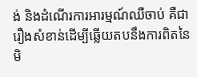ង់ និងដំណើរការអារម្មណ៍ឈឺចាប់ គឺជារឿងសំខាន់ដើម្បីឆ្លើយតបនឹងការពិតនៃមិ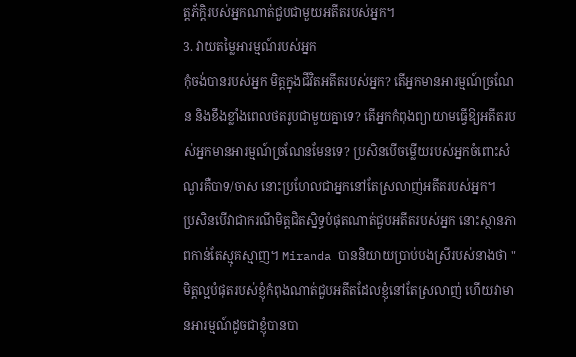ត្តភ័ក្តិរបស់អ្នកណាត់ជួបជាមួយអតីតរបស់អ្នក។
3. វាយតម្លៃអារម្មណ៍របស់អ្នក
កុំចង់បានរបស់អ្នក មិត្តក្នុងជីវិតអតីតរបស់អ្នក? តើអ្នកមានអារម្មណ៍ច្រណែន និងខឹងខ្លាំងពេលថតរូបជាមួយគ្នាទេ? តើអ្នកកំពុងព្យាយាមធ្វើឱ្យអតីតរបស់អ្នកមានអារម្មណ៍ច្រណែនមែនទេ? ប្រសិនបើចម្លើយរបស់អ្នកចំពោះសំណួរគឺបាទ/ចាស នោះប្រហែលជាអ្នកនៅតែស្រលាញ់អតីតរបស់អ្នក។
ប្រសិនបើវាជាករណីមិត្តជិតស្និទ្ធបំផុតណាត់ជួបអតីតរបស់អ្នក នោះស្ថានភាពកាន់តែស្មុគស្មាញ។ Miranda បាននិយាយប្រាប់បងស្រីរបស់នាងថា "មិត្តល្អបំផុតរបស់ខ្ញុំកំពុងណាត់ជួបអតីតដែលខ្ញុំនៅតែស្រលាញ់ ហើយវាមានអារម្មណ៍ដូចជាខ្ញុំបានបា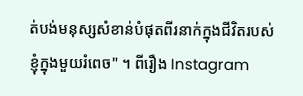ត់បង់មនុស្សសំខាន់បំផុតពីរនាក់ក្នុងជីវិតរបស់ខ្ញុំក្នុងមួយរំពេច" ។ ពីរឿង Instagram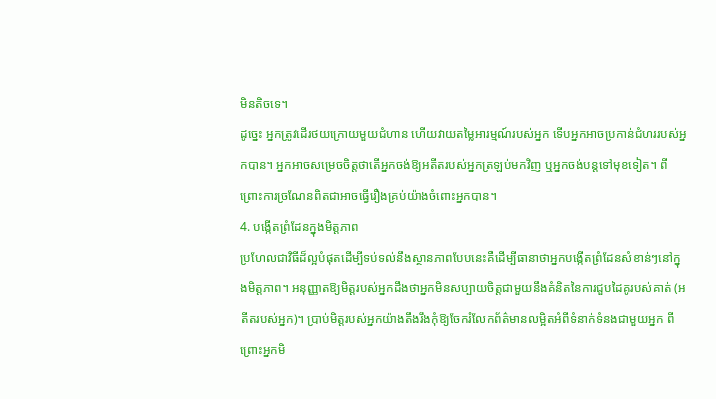មិនតិចទេ។
ដូច្នេះ អ្នកត្រូវដើរថយក្រោយមួយជំហាន ហើយវាយតម្លៃអារម្មណ៍របស់អ្នក ទើបអ្នកអាចប្រកាន់ជំហររបស់អ្នកបាន។ អ្នកអាចសម្រេចចិត្តថាតើអ្នកចង់ឱ្យអតីតរបស់អ្នកត្រឡប់មកវិញ ឬអ្នកចង់បន្តទៅមុខទៀត។ ពីព្រោះការច្រណែនពិតជាអាចធ្វើរឿងគ្រប់យ៉ាងចំពោះអ្នកបាន។
4. បង្កើតព្រំដែនក្នុងមិត្តភាព
ប្រហែលជាវិធីដ៏ល្អបំផុតដើម្បីទប់ទល់នឹងស្ថានភាពបែបនេះគឺដើម្បីធានាថាអ្នកបង្កើតព្រំដែនសំខាន់ៗនៅក្នុងមិត្តភាព។ អនុញ្ញាតឱ្យមិត្តរបស់អ្នកដឹងថាអ្នកមិនសប្បាយចិត្តជាមួយនឹងគំនិតនៃការជួបដៃគូរបស់គាត់ (អតីតរបស់អ្នក)។ ប្រាប់មិត្តរបស់អ្នកយ៉ាងតឹងរឹងកុំឱ្យចែករំលែកព័ត៌មានលម្អិតអំពីទំនាក់ទំនងជាមួយអ្នក ពីព្រោះអ្នកមិ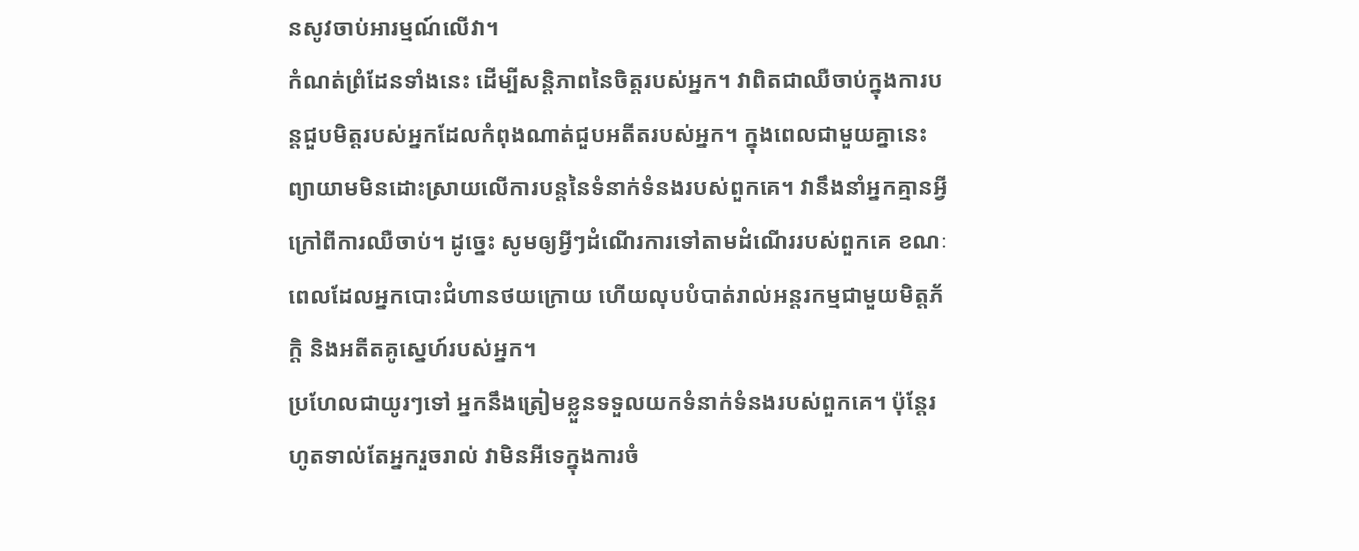នសូវចាប់អារម្មណ៍លើវា។
កំណត់ព្រំដែនទាំងនេះ ដើម្បីសន្តិភាពនៃចិត្តរបស់អ្នក។ វាពិតជាឈឺចាប់ក្នុងការបន្តជួបមិត្តរបស់អ្នកដែលកំពុងណាត់ជួបអតីតរបស់អ្នក។ ក្នុងពេលជាមួយគ្នានេះ ព្យាយាមមិនដោះស្រាយលើការបន្តនៃទំនាក់ទំនងរបស់ពួកគេ។ វានឹងនាំអ្នកគ្មានអ្វីក្រៅពីការឈឺចាប់។ ដូច្នេះ សូមឲ្យអ្វីៗដំណើរការទៅតាមដំណើររបស់ពួកគេ ខណៈពេលដែលអ្នកបោះជំហានថយក្រោយ ហើយលុបបំបាត់រាល់អន្តរកម្មជាមួយមិត្តភ័ក្តិ និងអតីតគូស្នេហ៍របស់អ្នក។
ប្រហែលជាយូរៗទៅ អ្នកនឹងត្រៀមខ្លួនទទួលយកទំនាក់ទំនងរបស់ពួកគេ។ ប៉ុន្តែរហូតទាល់តែអ្នករួចរាល់ វាមិនអីទេក្នុងការចំ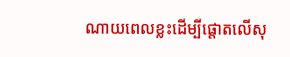ណាយពេលខ្លះដើម្បីផ្តោតលើសុ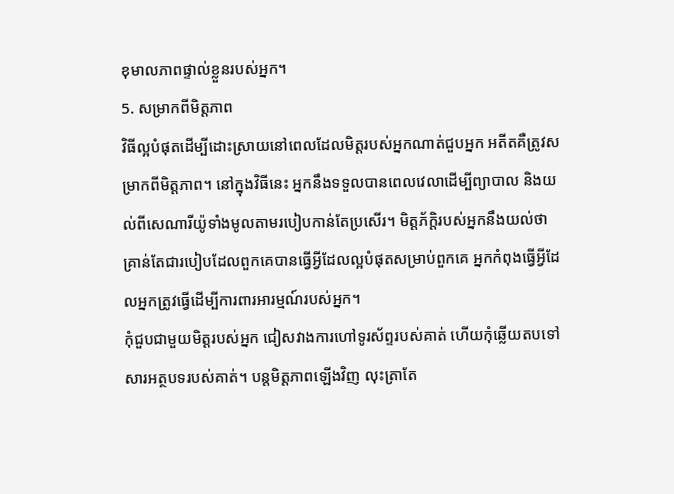ខុមាលភាពផ្ទាល់ខ្លួនរបស់អ្នក។
5. សម្រាកពីមិត្តភាព
វិធីល្អបំផុតដើម្បីដោះស្រាយនៅពេលដែលមិត្តរបស់អ្នកណាត់ជួបអ្នក អតីតគឺត្រូវសម្រាកពីមិត្តភាព។ នៅក្នុងវិធីនេះ អ្នកនឹងទទួលបានពេលវេលាដើម្បីព្យាបាល និងយល់ពីសេណារីយ៉ូទាំងមូលតាមរបៀបកាន់តែប្រសើរ។ មិត្តភ័ក្តិរបស់អ្នកនឹងយល់ថា គ្រាន់តែជារបៀបដែលពួកគេបានធ្វើអ្វីដែលល្អបំផុតសម្រាប់ពួកគេ អ្នកកំពុងធ្វើអ្វីដែលអ្នកត្រូវធ្វើដើម្បីការពារអារម្មណ៍របស់អ្នក។
កុំជួបជាមួយមិត្តរបស់អ្នក ជៀសវាងការហៅទូរស័ព្ទរបស់គាត់ ហើយកុំឆ្លើយតបទៅសារអត្ថបទរបស់គាត់។ បន្តមិត្តភាពឡើងវិញ លុះត្រាតែ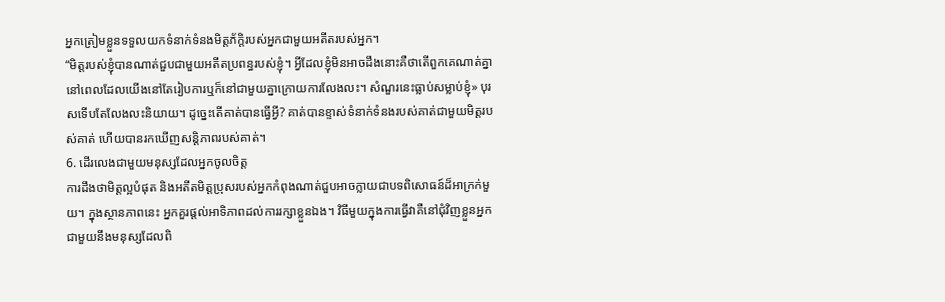អ្នកត្រៀមខ្លួនទទួលយកទំនាក់ទំនងមិត្តភ័ក្តិរបស់អ្នកជាមួយអតីតរបស់អ្នក។
“មិត្តរបស់ខ្ញុំបានណាត់ជួបជាមួយអតីតប្រពន្ធរបស់ខ្ញុំ។ អ្វីដែលខ្ញុំមិនអាចដឹងនោះគឺថាតើពួកគេណាត់គ្នានៅពេលដែលយើងនៅតែរៀបការឬក៏នៅជាមួយគ្នាក្រោយការលែងលះ។ សំណួរនេះធ្លាប់សម្លាប់ខ្ញុំ» បុរសទើបតែលែងលះនិយាយ។ ដូច្នេះតើគាត់បានធ្វើអ្វី? គាត់បានខ្ទាស់ទំនាក់ទំនងរបស់គាត់ជាមួយមិត្តរបស់គាត់ ហើយបានរកឃើញសន្តិភាពរបស់គាត់។
6. ដើរលេងជាមួយមនុស្សដែលអ្នកចូលចិត្ត
ការដឹងថាមិត្តល្អបំផុត និងអតីតមិត្តប្រុសរបស់អ្នកកំពុងណាត់ជួបអាចក្លាយជាបទពិសោធន៍ដ៏អាក្រក់មួយ។ ក្នុងស្ថានភាពនេះ អ្នកគួរផ្តល់អាទិភាពដល់ការរក្សាខ្លួនឯង។ វិធីមួយក្នុងការធ្វើវាគឺនៅជុំវិញខ្លួនអ្នកជាមួយនឹងមនុស្សដែលពិ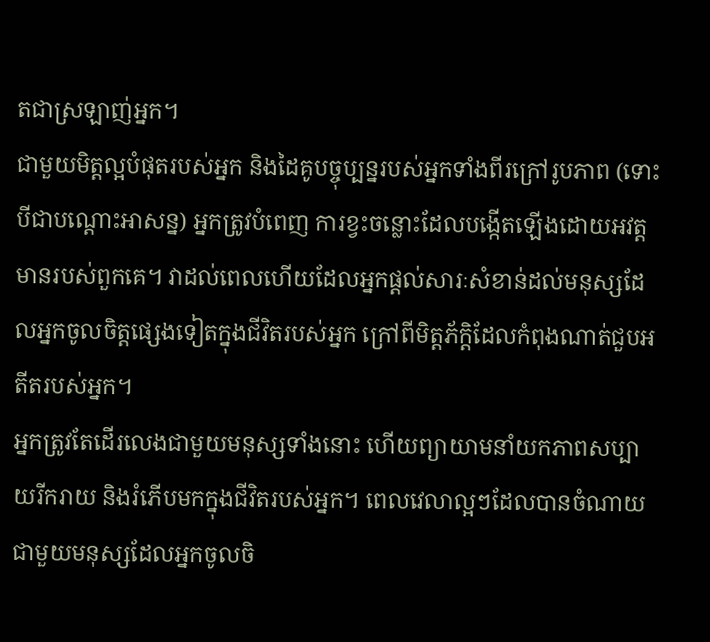តជាស្រឡាញ់អ្នក។
ជាមួយមិត្តល្អបំផុតរបស់អ្នក និងដៃគូបច្ចុប្បន្នរបស់អ្នកទាំងពីរក្រៅរូបភាព (ទោះបីជាបណ្តោះអាសន្ន) អ្នកត្រូវបំពេញ ការខ្វះចន្លោះដែលបង្កើតឡើងដោយអវត្តមានរបស់ពួកគេ។ វាដល់ពេលហើយដែលអ្នកផ្តល់សារៈសំខាន់ដល់មនុស្សដែលអ្នកចូលចិត្តផ្សេងទៀតក្នុងជីវិតរបស់អ្នក ក្រៅពីមិត្តភ័ក្តិដែលកំពុងណាត់ជួបអតីតរបស់អ្នក។
អ្នកត្រូវតែដើរលេងជាមួយមនុស្សទាំងនោះ ហើយព្យាយាមនាំយកភាពសប្បាយរីករាយ និងរំភើបមកក្នុងជីវិតរបស់អ្នក។ ពេលវេលាល្អៗដែលបានចំណាយជាមួយមនុស្សដែលអ្នកចូលចិ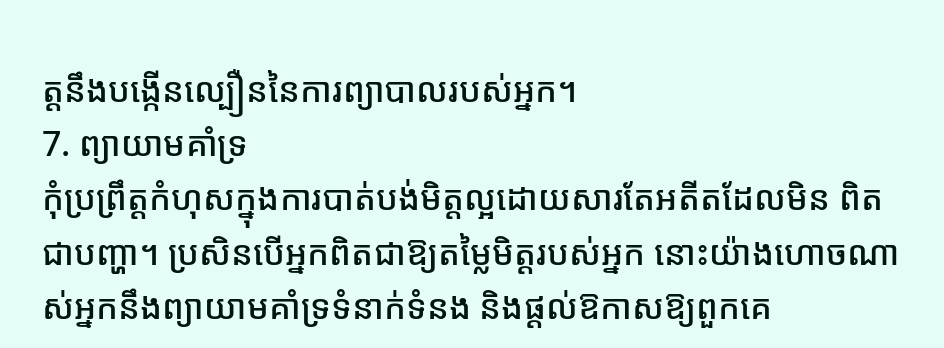ត្តនឹងបង្កើនល្បឿននៃការព្យាបាលរបស់អ្នក។
7. ព្យាយាមគាំទ្រ
កុំប្រព្រឹត្តកំហុសក្នុងការបាត់បង់មិត្តល្អដោយសារតែអតីតដែលមិន ពិតជាបញ្ហា។ ប្រសិនបើអ្នកពិតជាឱ្យតម្លៃមិត្តរបស់អ្នក នោះយ៉ាងហោចណាស់អ្នកនឹងព្យាយាមគាំទ្រទំនាក់ទំនង និងផ្តល់ឱកាសឱ្យពួកគេ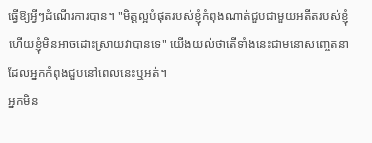ធ្វើឱ្យអ្វីៗដំណើរការបាន។ "មិត្តល្អបំផុតរបស់ខ្ញុំកំពុងណាត់ជួបជាមួយអតីតរបស់ខ្ញុំ ហើយខ្ញុំមិនអាចដោះស្រាយវាបានទេ" យើងយល់ថាតើទាំងនេះជាមនោសញ្ចេតនាដែលអ្នកកំពុងជួបនៅពេលនេះឬអត់។
អ្នកមិន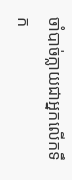ចាំបាច់ក្លាយជាអ្នកលើកទឹក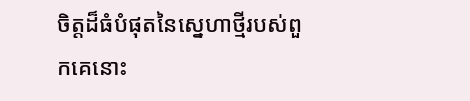ចិត្តដ៏ធំបំផុតនៃស្នេហាថ្មីរបស់ពួកគេនោះ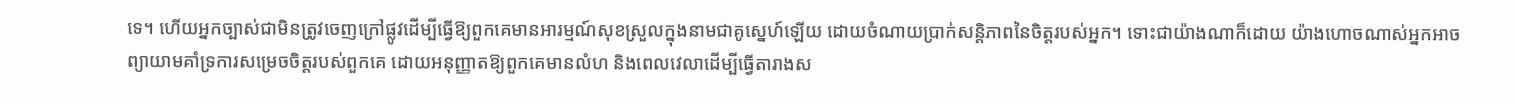ទេ។ ហើយអ្នកច្បាស់ជាមិនត្រូវចេញក្រៅផ្លូវដើម្បីធ្វើឱ្យពួកគេមានអារម្មណ៍សុខស្រួលក្នុងនាមជាគូស្នេហ៍ឡើយ ដោយចំណាយប្រាក់សន្តិភាពនៃចិត្តរបស់អ្នក។ ទោះជាយ៉ាងណាក៏ដោយ យ៉ាងហោចណាស់អ្នកអាចព្យាយាមគាំទ្រការសម្រេចចិត្តរបស់ពួកគេ ដោយអនុញ្ញាតឱ្យពួកគេមានលំហ និងពេលវេលាដើម្បីធ្វើតារាងស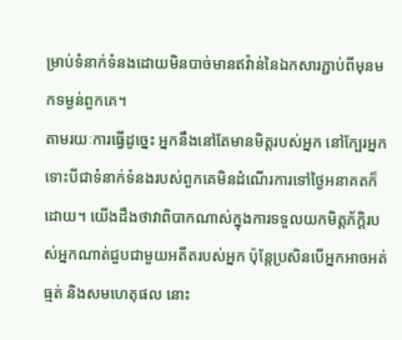ម្រាប់ទំនាក់ទំនងដោយមិនបាច់មានឥវ៉ាន់នៃឯកសារភ្ជាប់ពីមុនមកទម្ងន់ពួកគេ។
តាមរយៈការធ្វើដូច្នេះ អ្នកនឹងនៅតែមានមិត្តរបស់អ្នក នៅក្បែរអ្នក ទោះបីជាទំនាក់ទំនងរបស់ពួកគេមិនដំណើរការទៅថ្ងៃអនាគតក៏ដោយ។ យើងដឹងថាវាពិបាកណាស់ក្នុងការទទួលយកមិត្តភ័ក្តិរបស់អ្នកណាត់ជួបជាមួយអតីតរបស់អ្នក ប៉ុន្តែប្រសិនបើអ្នកអាចអត់ធ្មត់ និងសមហេតុផល នោះ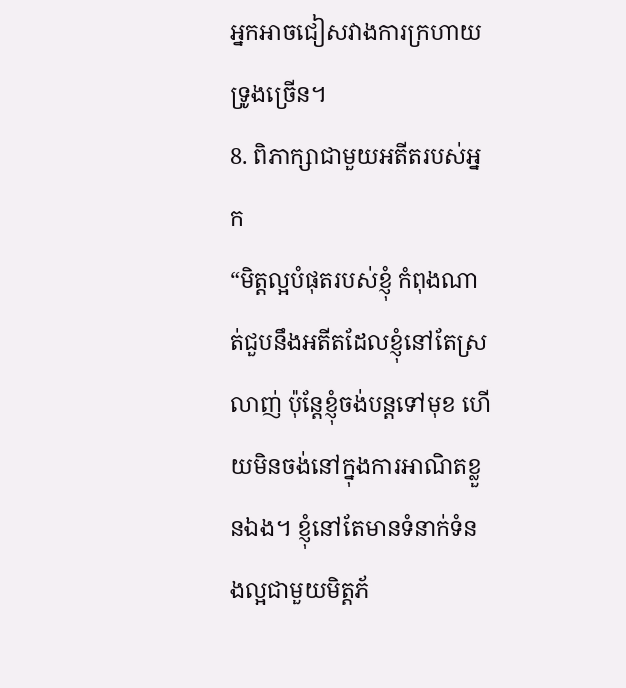អ្នកអាចជៀសវាងការក្រហាយទ្រូងច្រើន។
8. ពិភាក្សាជាមួយអតីតរបស់អ្នក
“មិត្តល្អបំផុតរបស់ខ្ញុំ កំពុងណាត់ជួបនឹងអតីតដែលខ្ញុំនៅតែស្រលាញ់ ប៉ុន្តែខ្ញុំចង់បន្តទៅមុខ ហើយមិនចង់នៅក្នុងការអាណិតខ្លួនឯង។ ខ្ញុំនៅតែមានទំនាក់ទំនងល្អជាមួយមិត្តភ័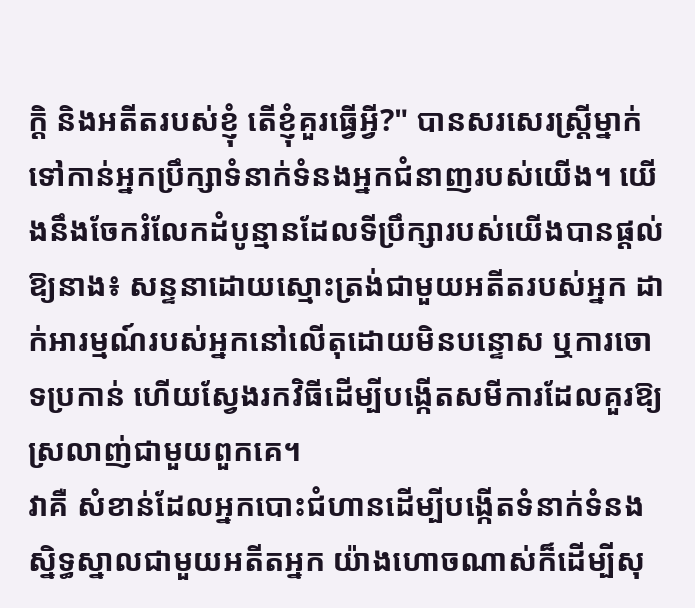ក្តិ និងអតីតរបស់ខ្ញុំ តើខ្ញុំគួរធ្វើអ្វី?" បានសរសេរស្ត្រីម្នាក់ទៅកាន់អ្នកប្រឹក្សាទំនាក់ទំនងអ្នកជំនាញរបស់យើង។ យើងនឹងចែករំលែកដំបូន្មានដែលទីប្រឹក្សារបស់យើងបានផ្តល់ឱ្យនាង៖ សន្ទនាដោយស្មោះត្រង់ជាមួយអតីតរបស់អ្នក ដាក់អារម្មណ៍របស់អ្នកនៅលើតុដោយមិនបន្ទោស ឬការចោទប្រកាន់ ហើយស្វែងរកវិធីដើម្បីបង្កើតសមីការដែលគួរឱ្យស្រលាញ់ជាមួយពួកគេ។
វាគឺ សំខាន់ដែលអ្នកបោះជំហានដើម្បីបង្កើតទំនាក់ទំនងស្និទ្ធស្នាលជាមួយអតីតអ្នក យ៉ាងហោចណាស់ក៏ដើម្បីសុ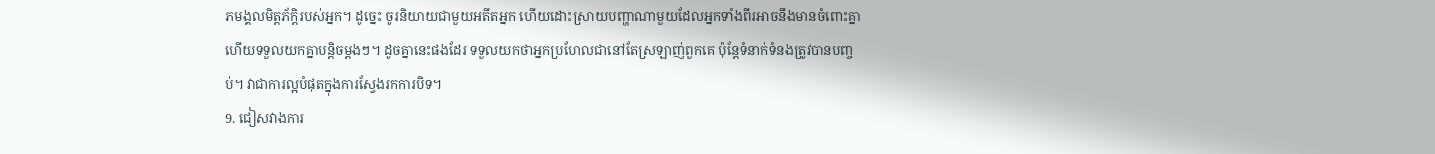ភមង្គលមិត្តភ័ក្តិរបស់អ្នក។ ដូច្នេះ ចូរនិយាយជាមួយអតីតអ្នក ហើយដោះស្រាយបញ្ហាណាមួយដែលអ្នកទាំងពីរអាចនឹងមានចំពោះគ្នា ហើយទទួលយកគ្នាបន្តិចម្តងៗ។ ដូចគ្នានេះផងដែរ ទទួលយកថាអ្នកប្រហែលជានៅតែស្រឡាញ់ពួកគេ ប៉ុន្តែទំនាក់ទំនងត្រូវបានបញ្ចប់។ វាជាការល្អបំផុតក្នុងការស្វែងរកការបិទ។
9. ជៀសវាងការ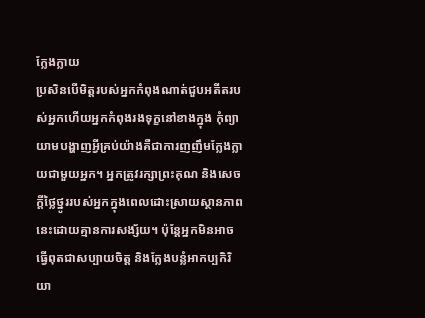ក្លែងក្លាយ
ប្រសិនបើមិត្តរបស់អ្នកកំពុងណាត់ជួបអតីតរបស់អ្នកហើយអ្នកកំពុងរងទុក្ខនៅខាងក្នុង កុំព្យាយាមបង្ហាញអ្វីគ្រប់យ៉ាងគឺជាការញញឹមក្លែងក្លាយជាមួយអ្នក។ អ្នកត្រូវរក្សាព្រះគុណ និងសេចក្តីថ្លៃថ្នូររបស់អ្នកក្នុងពេលដោះស្រាយស្ថានភាពនេះដោយគ្មានការសង្ស័យ។ ប៉ុន្តែអ្នកមិនអាចធ្វើពុតជាសប្បាយចិត្ត និងក្លែងបន្លំអាកប្បកិរិយា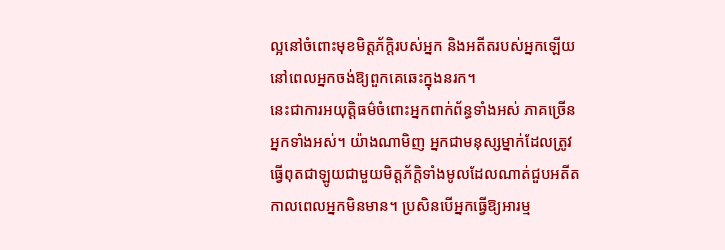ល្អនៅចំពោះមុខមិត្តភ័ក្តិរបស់អ្នក និងអតីតរបស់អ្នកឡើយ នៅពេលអ្នកចង់ឱ្យពួកគេឆេះក្នុងនរក។
នេះជាការអយុត្តិធម៌ចំពោះអ្នកពាក់ព័ន្ធទាំងអស់ ភាគច្រើនអ្នកទាំងអស់។ យ៉ាងណាមិញ អ្នកជាមនុស្សម្នាក់ដែលត្រូវធ្វើពុតជាឡូយជាមួយមិត្តភ័ក្តិទាំងមូលដែលណាត់ជួបអតីតកាលពេលអ្នកមិនមាន។ ប្រសិនបើអ្នកធ្វើឱ្យអារម្ម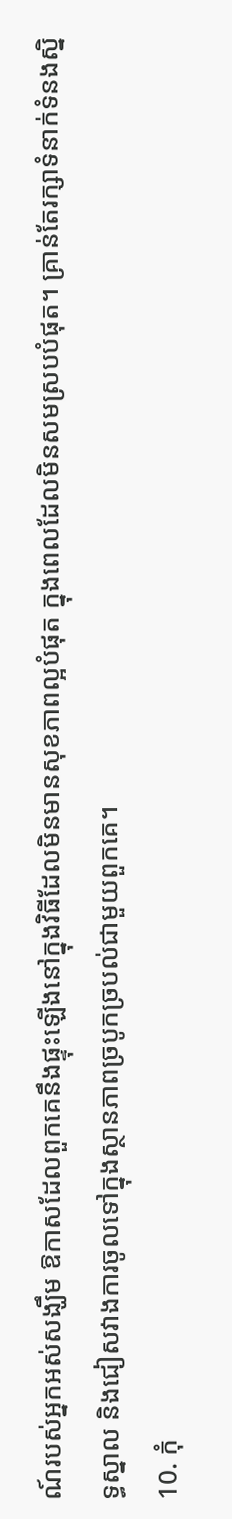ណ៍របស់អ្នកអស់សង្ឃឹម ឱកាសដែលពួកគេនឹងផ្ទុះឡើងនៅក្នុងវិធីដែលមិនមានសុខភាពល្អបំផុត ក្នុងពេលដែលមិនសមស្របបំផុត។ គ្រាន់តែរក្សាទំនាក់ទំនងស្និទ្ធស្នាល និងជៀសវាងការចូលទៅក្នុងស្ថានភាពច្របូកច្របល់ជាមួយពួកគេ។
10. កុំ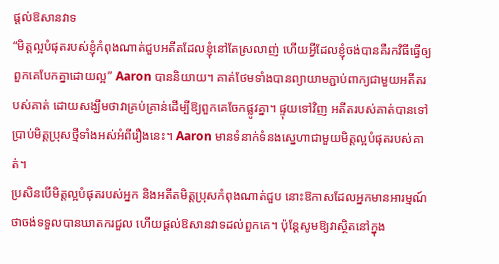ផ្តល់ឱសានវាទ
“មិត្តល្អបំផុតរបស់ខ្ញុំកំពុងណាត់ជួបអតីតដែលខ្ញុំនៅតែស្រលាញ់ ហើយអ្វីដែលខ្ញុំចង់បានគឺរកវិធីធ្វើឲ្យពួកគេបែកគ្នាដោយល្អ” Aaron បាននិយាយ។ គាត់ថែមទាំងបានព្យាយាមភ្ជាប់ពាក្យជាមួយអតីតរបស់គាត់ ដោយសង្ឃឹមថាវាគ្រប់គ្រាន់ដើម្បីឱ្យពួកគេចែកផ្លូវគ្នា។ ផ្ទុយទៅវិញ អតីតរបស់គាត់បានទៅប្រាប់មិត្តប្រុសថ្មីទាំងអស់អំពីរឿងនេះ។ Aaron មានទំនាក់ទំនងស្នេហាជាមួយមិត្តល្អបំផុតរបស់គាត់។
ប្រសិនបើមិត្តល្អបំផុតរបស់អ្នក និងអតីតមិត្តប្រុសកំពុងណាត់ជួប នោះឱកាសដែលអ្នកមានអារម្មណ៍ថាចង់ទទួលបានឃាតករជួល ហើយផ្តល់ឱសានវាទដល់ពួកគេ។ ប៉ុន្តែសូមឱ្យវាស្ថិតនៅក្នុង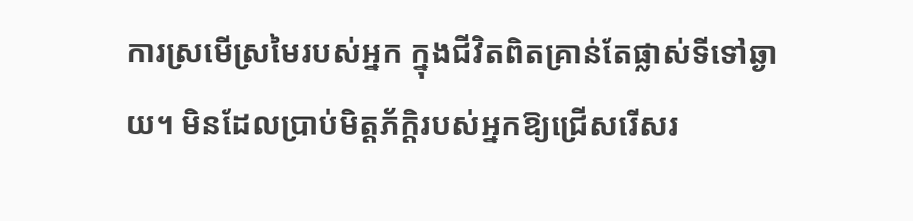ការស្រមើស្រមៃរបស់អ្នក ក្នុងជីវិតពិតគ្រាន់តែផ្លាស់ទីទៅឆ្ងាយ។ មិនដែលប្រាប់មិត្តភ័ក្តិរបស់អ្នកឱ្យជ្រើសរើសរ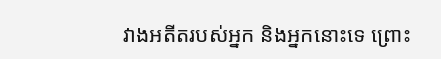វាងអតីតរបស់អ្នក និងអ្នកនោះទេ ព្រោះ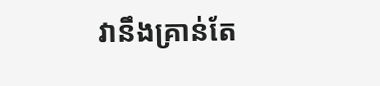វានឹងគ្រាន់តែ